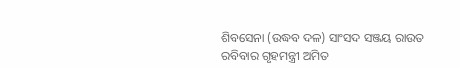ଶିବସେନା (ଉଦ୍ଧବ ଦଳ) ସାଂସଦ ସଞ୍ଜୟ ରାଉତ ରବିବାର ଗୃହମନ୍ତ୍ରୀ ଅମିତ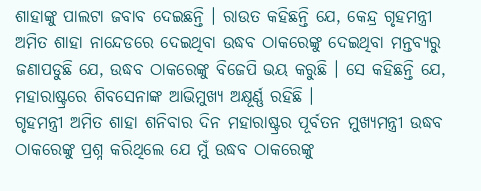ଶାହାଙ୍କୁ ପାଲଟା ଜବାବ ଦେଇଛନ୍ତି । ରାଉତ କହିଛନ୍ତି ଯେ, କେନ୍ଦ୍ର ଗୃହମନ୍ତ୍ରୀ ଅମିତ ଶାହା ନାନ୍ଦେଡରେ ଦେଇଥିବା ଉଦ୍ଧବ ଠାକରେଙ୍କୁ ଦେଇଥିବା ମନ୍ତବ୍ୟରୁ ଜଣାପଡୁଛି ଯେ, ଉଦ୍ଧବ ଠାକରେଙ୍କୁ ବିଜେପି ଭୟ କରୁଛି । ସେ କହିଛନ୍ତି ଯେ, ମହାରାଷ୍ଟ୍ରରେ ଶିବସେନାଙ୍କ ଆଭିମୁଖ୍ୟ ଅକ୍ଷୂର୍ଣ୍ଣ ରହିଛି ।
ଗୃହମନ୍ତ୍ରୀ ଅମିତ ଶାହା ଶନିବାର ଦିନ ମହାରାଷ୍ଟ୍ରର ପୂର୍ବତନ ମୁଖ୍ୟମନ୍ତ୍ରୀ ଉଦ୍ଧବ ଠାକରେଙ୍କୁ ପ୍ରଶ୍ନ କରିଥିଲେ ଯେ ମୁଁ ଉଦ୍ଧବ ଠାକରେଙ୍କୁ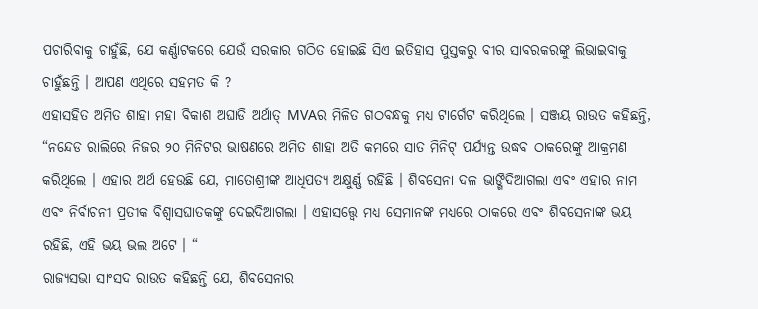ପଚାରିବାକୁ ଚାହୁଁଛି, ଯେ କର୍ଣ୍ଣାଟକରେ ଯେଉଁ ସରକାର ଗଠିତ ହୋଇଛି ସିଏ ଇତିହାସ ପୁସ୍ତକରୁ ବୀର ସାବରକରଙ୍କୁ ଲିଭାଇବାକୁ ଚାହୁଁଛନ୍ତି । ଆପଣ ଏଥିରେ ସହମତ କି ?
ଏହାସହିତ ଅମିତ ଶାହା ମହା ବିକାଶ ଅଘାଡି ଅର୍ଥାତ୍ MVAର ମିଳିତ ଗଠବନ୍ଧକୁ ମଧ୍ୟ ଟାର୍ଗେଟ କରିଥିଲେ । ସଞ୍ଜୟ ରାଉତ କହିଛନ୍ତି, “ନନ୍ଦେଡ ରାଲିରେ ନିଜର ୨୦ ମିନିଟର ଭାଷଣରେ ଅମିତ ଶାହା ଅତି କମରେ ସାତ ମିନିଟ୍ ପର୍ଯ୍ୟନ୍ତ ଉଦ୍ଧବ ଠାକରେଙ୍କୁ ଆକ୍ରମଣ କରିଥିଲେ । ଏହାର ଅର୍ଥ ହେଉଛି ଯେ, ମାତୋଶ୍ରୀଙ୍କ ଆଧିପତ୍ୟ ଅକ୍ଷୁର୍ଣ୍ଣ ରହିଛି । ଶିବସେନା ଦଳ ଭାଙ୍ଗିଦିଆଗଲା ଏବଂ ଏହାର ନାମ ଏବଂ ନିର୍ବାଚନୀ ପ୍ରତୀକ ବିଶ୍ବାସଘାତକଙ୍କୁ ଦେଇଦିଆଗଲା । ଏହାସତ୍ତ୍ବେ ମଧ୍ୟ ସେମାନଙ୍କ ମଧ୍ୟରେ ଠାକରେ ଏବଂ ଶିବସେନାଙ୍କ ଭୟ ରହିଛି, ଏହି ଭୟ ଭଲ ଅଟେ । “
ରାଜ୍ୟସଭା ସାଂସଦ ରାଉତ କହିଛନ୍ତି ଯେ, ଶିବସେନାର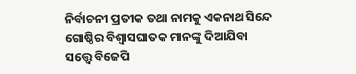ନିର୍ବାଚନୀ ପ୍ରତୀକ ତଥା ନାମକୁ ଏକନାଥ ସିନ୍ଦେ ଗୋଷ୍ଠିର ବିଶ୍ବାସଘାତକ ମାନଙ୍କୁ ଦିଆଯିବା ସତ୍ତ୍ବେ ବିଜେପି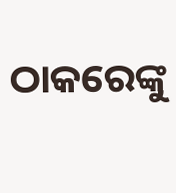ଠାକରେଙ୍କୁ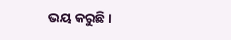ଭୟ କରୁଛି ।